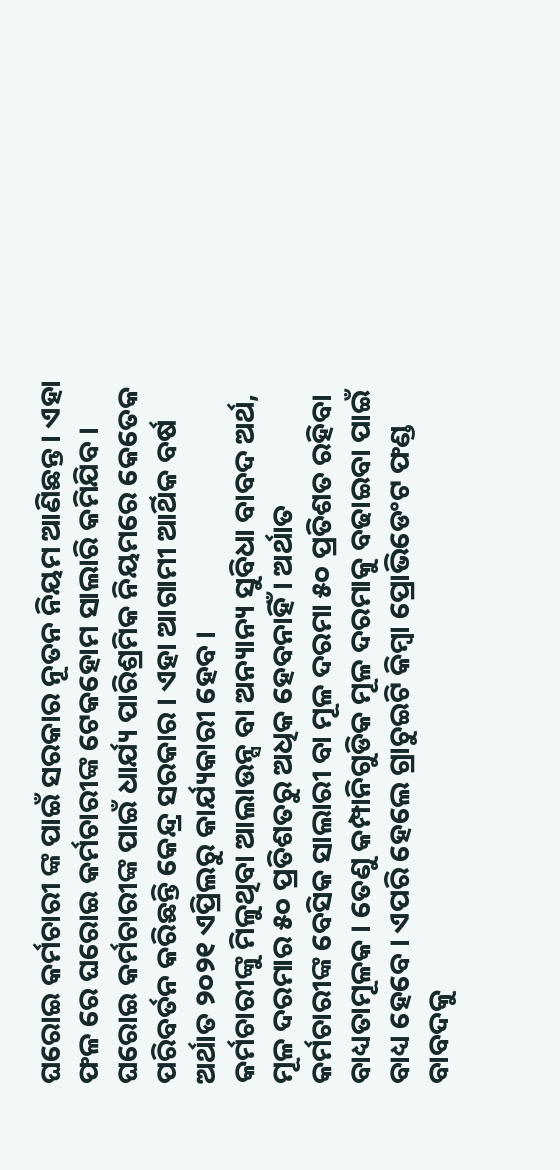ଘରୋଇ କର୍ମଚାରୀ ଙ୍କ ପାଇଁ ସରକାର ନୂତନ ନିୟମ ଆଣିଛନ୍ତ । ଏହା ଫଳ ରେ ଘରୋଇ କର୍ମଚାରୀଙ୍କ ଟେକହୋମ ସାଲାରି କମିଯିବ । ଘରୋଇ କର୍ମଚାରୀଙ୍କ ପାଇଁ ଧାର୍ଯ୍ୟ ପାରିଶ୍ରମିକ ନିୟମରେ କେତେକ ପରିବର୍ତନ କରିଛନ୍ତି କେନ୍ଦ୍ର ସରକାର । ଏହା ଆଗାମୀ ଆର୍ଥିକ ବର୍ଷ ଅର୍ଥାତ ୨୦୨୧ ଏପ୍ରିଲରୁ କାର୍ଯ୍ୟକାରୀ ହେବ ।
କର୍ମଚାରୀଙ୍କୁ ମିଳୁଥିବା ଆଲାଉନ୍ସ ବା ଅନ୍ୟାନ୍ୟ ସୁବିଧା ବାବଦ ଅର୍ଥ, ମୂଳ ଦରମାର ୫୦ ପ୍ରତିଶତରୁ ଅଧିକ ହେବନାହିଁ । ଅର୍ଥାତ କର୍ମଚାରୀଙ୍କ ବେସିକ ସାଲାରୀ ବା ମୂଳ ଦରମା ୫୦ ପ୍ରତିଶତ ରହିବା ବାଧ୍ୟତାମୂଳକ । ତେଣୁ କମ୍ପାନିଗୁଡିକ ମୂଳ ଦରମାକୁ ବଢାଇବା ପାଇଁ ବାଧ୍ୟ ହେବେ । ଏପରି ହେଲେ ଗ୍ରାଚୁଇଟି କିମ୍ବା ପ୍ରୋଭିଡେଂଟ ଫଣ୍ଡ ବାବଦକୁ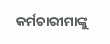କର୍ମଚାରୀମାଙ୍କୁ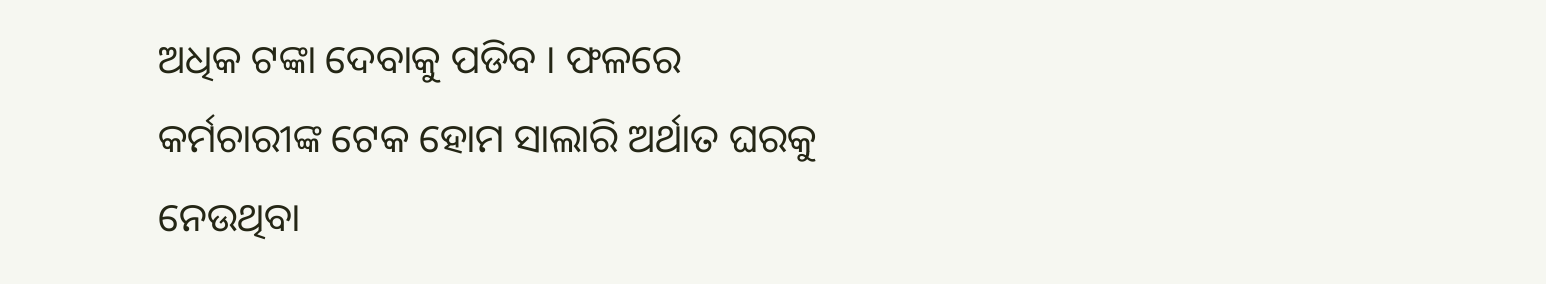ଅଧିକ ଟଙ୍କା ଦେବାକୁ ପଡିବ । ଫଳରେ କର୍ମଚାରୀଙ୍କ ଟେକ ହୋମ ସାଲାରି ଅର୍ଥାତ ଘରକୁ ନେଉଥିବା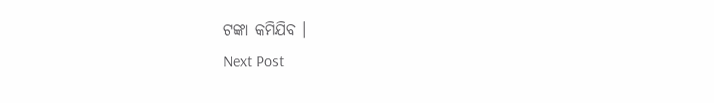ଟଙ୍କା କମିଯିବ ।
Next Post